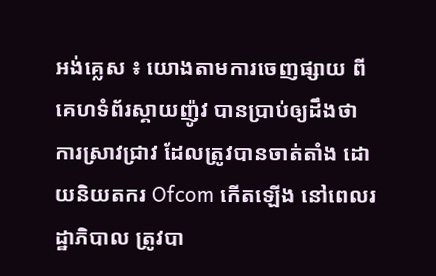អង់គ្លេស ៖ យោងតាមការចេញផ្សាយ ពីគេហទំព័រស្គាយញ៉ូវ បានប្រាប់ឲ្យដឹងថា ការស្រាវជ្រាវ ដែលត្រូវបានចាត់តាំង ដោយនិយតករ Ofcom កើតឡើង នៅពេលរដ្ឋាភិបាល ត្រូវបា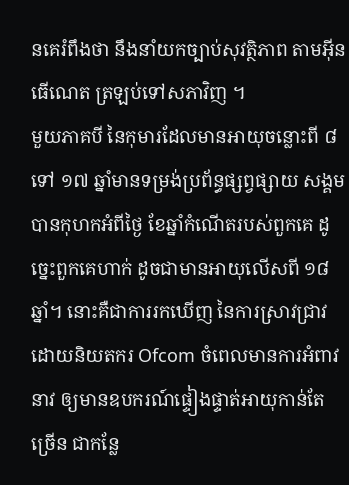នគេរំពឹងថា នឹងនាំយកច្បាប់សុវត្ថិភាព តាមអ៊ីនធើណេត ត្រឡប់ទៅសភាវិញ ។
មួយភាគបី នៃកុមារដែលមានអាយុចន្លោះពី ៨ទៅ ១៧ ឆ្នាំមានទម្រង់ប្រព័ន្ធផ្សព្វផ្សាយ សង្គមបានកុហកអំពីថ្ងៃ ខែឆ្នាំកំណើតរបស់ពួកគេ ដូច្នេះពួកគេហាក់ ដូចជាមានអាយុលើសពី ១៨ ឆ្នាំ។ នោះគឺជាការរកឃើញ នៃការស្រាវជ្រាវ ដោយនិយតករ Ofcom ចំពេលមានការអំពាវនាវ ឲ្យមានឧបករណ៍ផ្ទៀងផ្ទាត់អាយុកាន់តែច្រើន ជាកន្លែ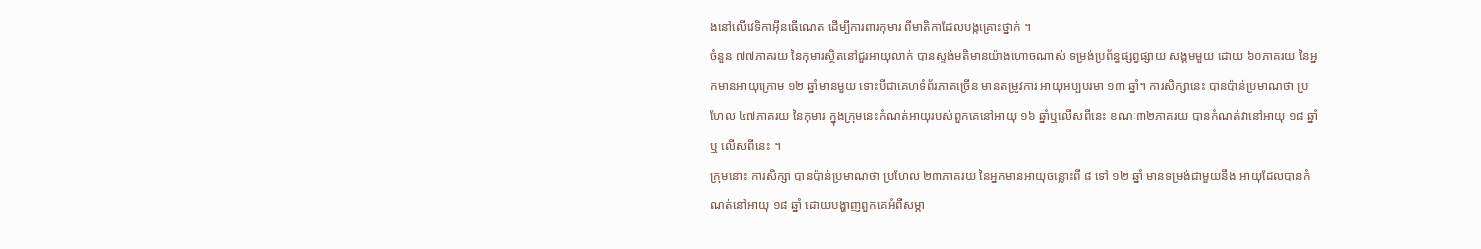ងនៅលើវេទិកាអ៊ីនធើណេត ដើម្បីការពារកុមារ ពីមាតិកាដែលបង្កគ្រោះថ្នាក់ ។
ចំនួន ៧៧ភាគរយ នៃកុមារស្ថិតនៅជួរអាយុលាក់ បានស្ទង់មតិមានយ៉ាងហោចណាស់ ទម្រង់ប្រព័ន្ធផ្សព្វផ្សាយ សង្គមមួយ ដោយ ៦០ភាគរយ នៃអ្នកមានអាយុក្រោម ១២ ឆ្នាំមានមួយ ទោះបីជាគេហទំព័រភាគច្រើន មានតម្រូវការ អាយុអប្បបរមា ១៣ ឆ្នាំ។ ការសិក្សានេះ បានប៉ាន់ប្រមាណថា ប្រហែល ៤៧ភាគរយ នៃកុមារ ក្នុងក្រុមនេះកំណត់អាយុរបស់ពួកគេនៅអាយុ ១៦ ឆ្នាំឬលើសពីនេះ ខណៈ៣២ភាគរយ បានកំណត់វានៅអាយុ ១៨ ឆ្នាំឬ លើសពីនេះ ។
ក្រុមនោះ ការសិក្សា បានប៉ាន់ប្រមាណថា ប្រហែល ២៣ភាគរយ នៃអ្នកមានអាយុចន្លោះពី ៨ ទៅ ១២ ឆ្នាំ មានទម្រង់ជាមួយនឹង អាយុដែលបានកំណត់នៅអាយុ ១៨ ឆ្នាំ ដោយបង្ហាញពួកគេអំពីសម្ភា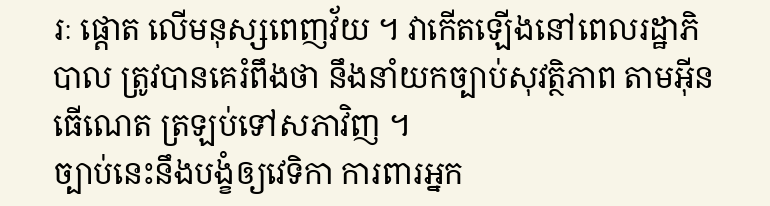រៈ ផ្តោត លើមនុស្សពេញវ័យ ។ វាកើតឡើងនៅពេលរដ្ឋាភិបាល ត្រូវបានគេរំពឹងថា នឹងនាំយកច្បាប់សុវត្ថិភាព តាមអ៊ីនធើណេត ត្រឡប់ទៅសភាវិញ ។
ច្បាប់នេះនឹងបង្ខំឲ្យវេទិកា ការពារអ្នក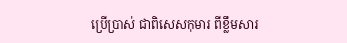ប្រើប្រាស់ ជាពិសេសកុមារ ពីខ្លឹមសារ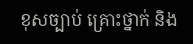ខុសច្បាប់ គ្រោះថ្នាក់ និង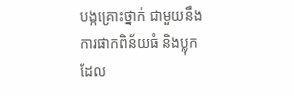បង្កគ្រោះថ្នាក់ ជាមួយនឹងការផាកពិន័យធំ និងប្លុកដែល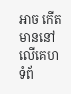អាច កើតមាននៅលើគេហទំព័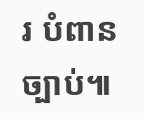រ បំពានច្បាប់៕